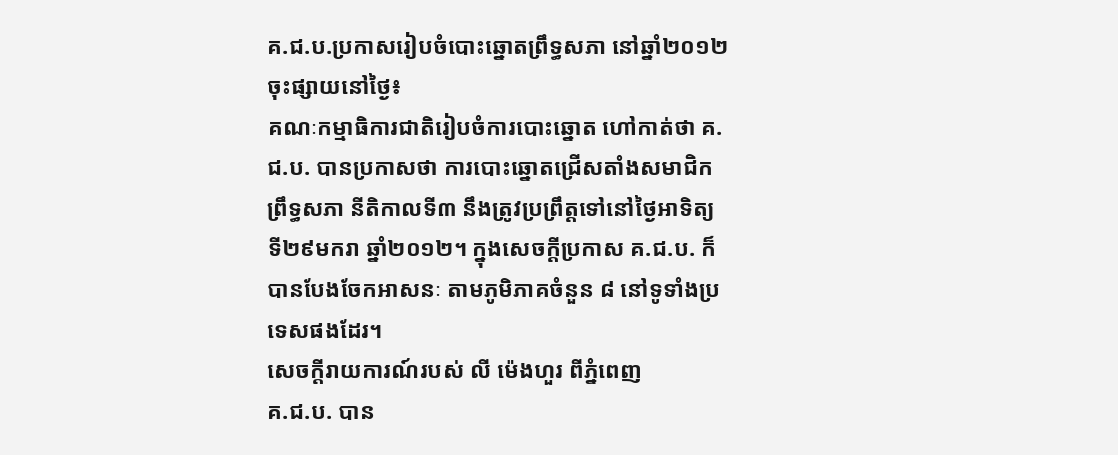គ.ជ.ប.ប្រកាសរៀបចំបោះឆ្នោតព្រឹទ្ធសភា នៅឆ្នាំ២០១២
ចុះផ្សាយនៅថ្ងៃ៖
គណៈកម្មាធិការជាតិរៀបចំការបោះឆ្នោត ហៅកាត់ថា គ.ជ.ប. បានប្រកាសថា ការបោះឆ្នោតជ្រើសតាំងសមាជិកព្រឹទ្ធសភា នីតិកាលទី៣ នឹងត្រូវប្រព្រឹត្តទៅនៅថ្ងៃអាទិត្យ ទី២៩មករា ឆ្នាំ២០១២។ ក្នុងសេចក្តីប្រកាស គ.ជ.ប. ក៏បានបែងចែកអាសនៈ តាមភូមិភាគចំនួន ៨ នៅទូទាំងប្រទេសផងដែរ។
សេចក្តីរាយការណ៍របស់ លី ម៉េងហួរ ពីភ្នំពេញ
គ.ជ.ប. បាន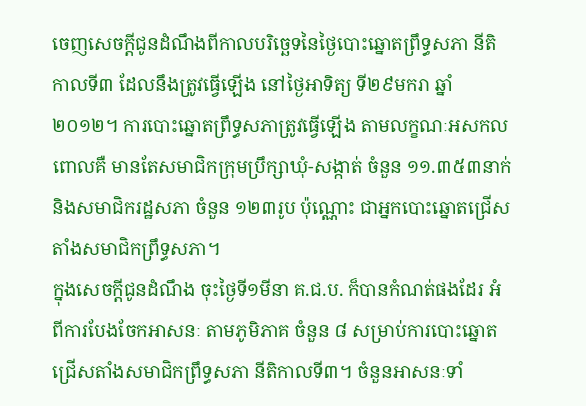ចេញសេចក្តីជូនដំណឹងពីកាលបរិច្ឆេទនៃថ្ងៃបោះឆ្នោតព្រឹទ្ធសភា នីតិកាលទី៣ ដែលនឹងត្រូវធ្វើឡើង នៅថ្ងៃអាទិត្យ ទី២៩មករា ឆ្នាំ២០១២។ ការបោះឆ្នោតព្រឹទ្ធសភាត្រូវធ្វើឡើង តាមលក្ខណៈអសកល ពោលគឺ មានតែសមាជិកក្រុមប្រឹក្សាឃុំ-សង្កាត់ ចំនួន ១១.៣៥៣នាក់ និងសមាជិករដ្ឋសភា ចំនួន ១២៣រូប ប៉ុណ្ណោះ ជាអ្នកបោះឆ្នោតជ្រើសតាំងសមាជិកព្រឹទ្ធសភា។
ក្នុងសេចក្តីជូនដំណឹង ចុះថ្ងៃទី១មីនា គ.ជ.ប. ក៏បានកំណត់ផងដែរ អំពីការបែងចែកអាសនៈ តាមភូមិភាគ ចំនួន ៨ សម្រាប់ការបោះឆ្នោតជ្រើសតាំងសមាជិកព្រឹទ្ធសភា នីតិកាលទី៣។ ចំនួនអាសនៈទាំ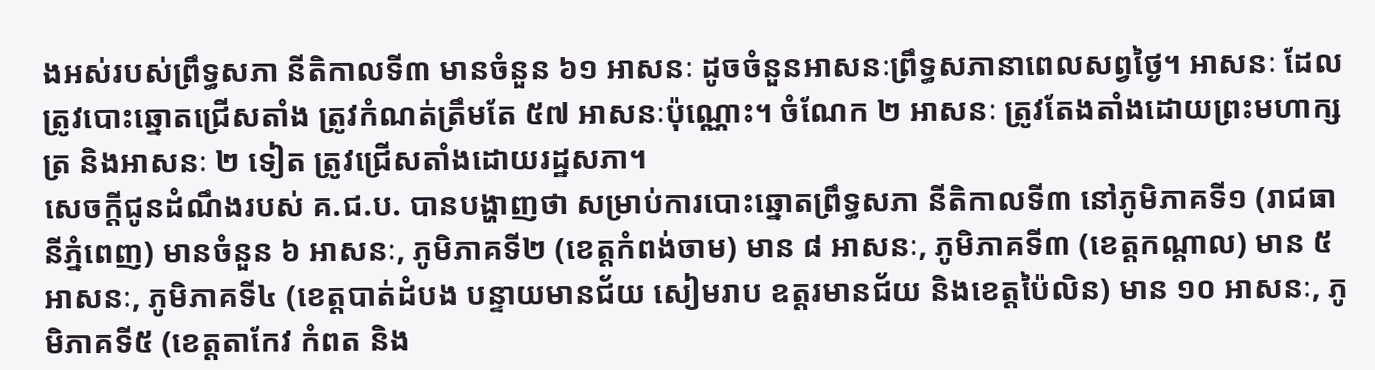ងអស់របស់ព្រឹទ្ធសភា នីតិកាលទី៣ មានចំនួន ៦១ អាសនៈ ដូចចំនួនអាសនៈព្រឹទ្ធសភានាពេលសព្វថ្ងៃ។ អាសនៈ ដែលត្រូវបោះឆ្នោតជ្រើសតាំង ត្រូវកំណត់ត្រឹមតែ ៥៧ អាសនៈប៉ុណ្ណោះ។ ចំណែក ២ អាសនៈ ត្រូវតែងតាំងដោយព្រះមហាក្សត្រ និងអាសនៈ ២ ទៀត ត្រូវជ្រើសតាំងដោយរដ្ឋសភា។
សេចក្តីជូនដំណឹងរបស់ គ.ជ.ប. បានបង្ហាញថា សម្រាប់ការបោះឆ្នោតព្រឹទ្ធសភា នីតិកាលទី៣ នៅភូមិភាគទី១ (រាជធានីភ្នំពេញ) មានចំនួន ៦ អាសនៈ, ភូមិភាគទី២ (ខេត្តកំពង់ចាម) មាន ៨ អាសនៈ, ភូមិភាគទី៣ (ខេត្តកណ្តាល) មាន ៥ អាសនៈ, ភូមិភាគទី៤ (ខេត្តបាត់ដំបង បន្ទាយមានជ័យ សៀមរាប ឧត្តរមានជ័យ និងខេត្តប៉ៃលិន) មាន ១០ អាសនៈ, ភូមិភាគទី៥ (ខេត្តតាកែវ កំពត និង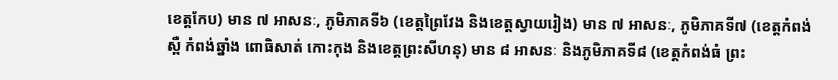ខេត្តកែប) មាន ៧ អាសនៈ, ភូមិភាគទី៦ (ខេត្តព្រៃវែង និងខេត្តស្វាយរៀង) មាន ៧ អាសនៈ, ភូមិភាគទី៧ (ខេត្តកំពង់ស្ពឺ កំពង់ឆ្នាំង ពោធិសាត់ កោះកុង និងខេត្តព្រះសីហនុ) មាន ៨ អាសនៈ និងភូមិភាគទី៨ (ខេត្តកំពង់ធំ ព្រះ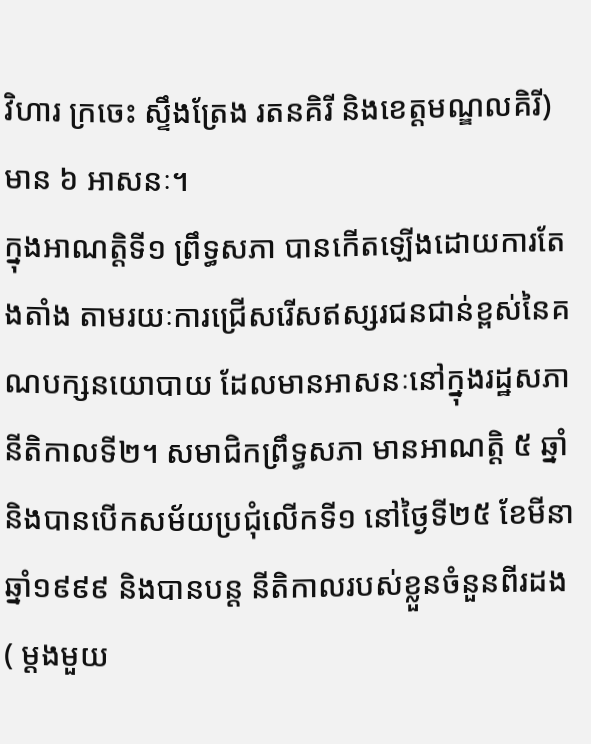វិហារ ក្រចេះ ស្ទឹងត្រែង រតនគិរី និងខេត្តមណ្ឌលគិរី) មាន ៦ អាសនៈ។
ក្នុងអាណត្តិទី១ ព្រឹទ្ធសភា បានកើតឡើងដោយការតែងតាំង តាមរយៈការជ្រើសរើសឥស្សរជនជាន់ខ្ពស់នៃគណបក្សនយោបាយ ដែលមានអាសនៈនៅក្នុងរដ្ឋសភា នីតិកាលទី២។ សមាជិកព្រឹទ្ធសភា មានអាណត្ដិ ៥ ឆ្នាំ និងបានបើកសម័យប្រជុំលើកទី១ នៅថ្ងៃទី២៥ ខែមីនា ឆ្នាំ១៩៩៩ និងបានបន្ដ នីតិកាលរបស់ខ្លួនចំនួនពីរដង ( ម្ដងមួយ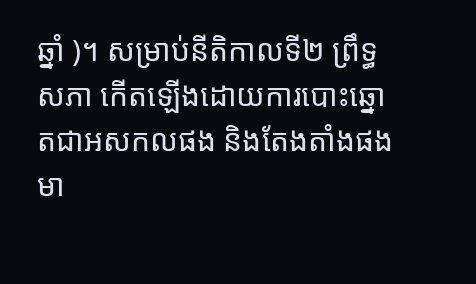ឆ្នាំ )។ សម្រាប់នីតិកាលទី២ ព្រឹទ្ធសភា កើតឡើងដោយការបោះឆ្នោតជាអសកលផង និងតែងតាំងផង មា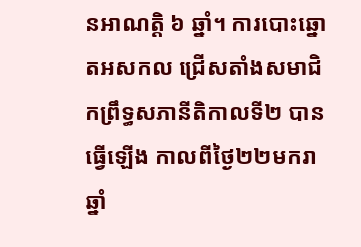នអាណត្ដិ ៦ ឆ្នាំ។ ការបោះឆ្នោតអសកល ជ្រើសតាំងសមាជិកព្រឹទ្ធសភានីតិកាលទី២ បានធ្វើឡើង កាលពីថ្ងៃ២២មករា ឆ្នាំ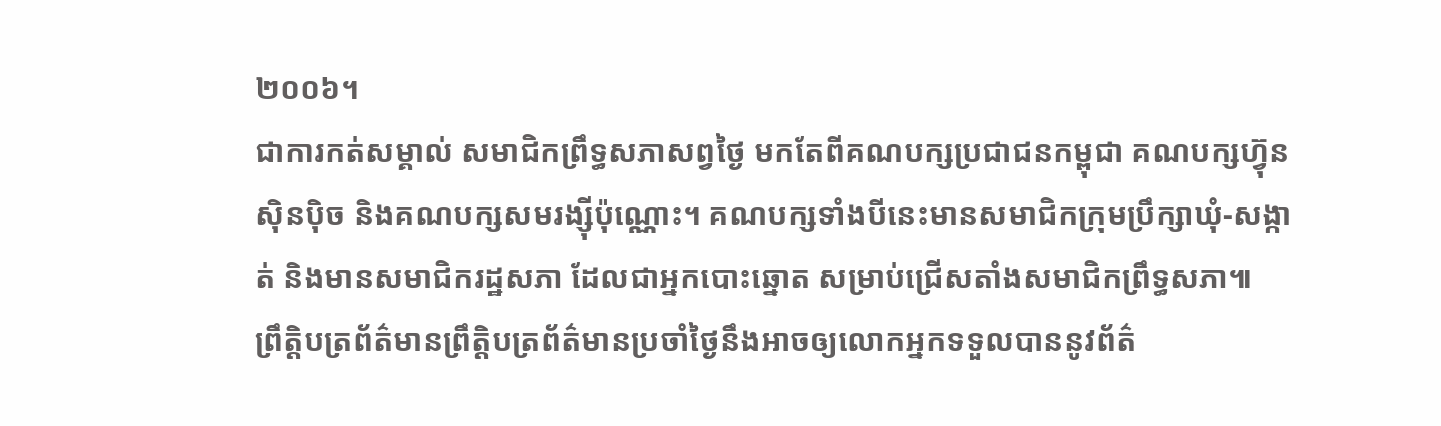២០០៦។
ជាការកត់សម្គាល់ សមាជិកព្រឹទ្ធសភាសព្វថ្ងៃ មកតែពីគណបក្សប្រជាជនកម្ពុជា គណបក្សហ៊្វុនស៊ិនប៉ិច និងគណបក្សសមរង្ស៊ីប៉ុណ្ណោះ។ គណបក្សទាំងបីនេះមានសមាជិកក្រុមប្រឹក្សាឃុំ-សង្កាត់ និងមានសមាជិករដ្ឋសភា ដែលជាអ្នកបោះឆ្នោត សម្រាប់ជ្រើសតាំងសមាជិកព្រឹទ្ធសភា៕
ព្រឹត្តិបត្រព័ត៌មានព្រឹត្តិបត្រព័ត៌មានប្រចាំថ្ងៃនឹងអាចឲ្យលោកអ្នកទទួលបាននូវព័ត៌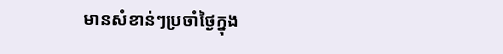មានសំខាន់ៗប្រចាំថ្ងៃក្នុង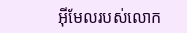អ៊ីមែលរបស់លោក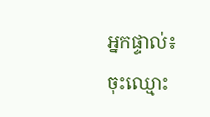អ្នកផ្ទាល់៖
ចុះឈ្មោះ